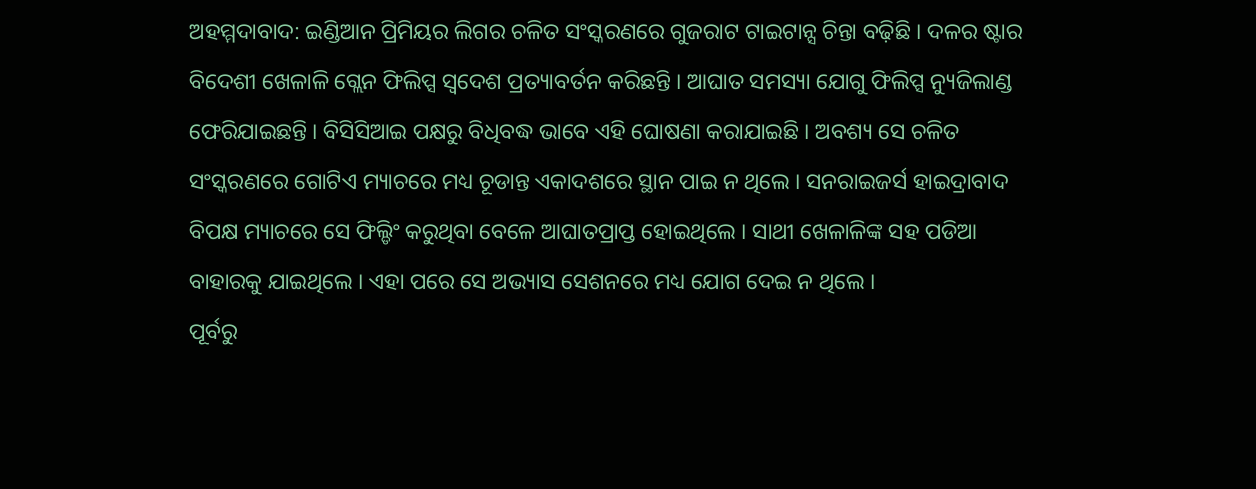ଅହମ୍ମଦାବାଦ: ଇଣ୍ଡିଆନ ପ୍ରିମିୟର ଲିଗର ଚଳିତ ସଂସ୍କରଣରେ ଗୁଜରାଟ ଟାଇଟାନ୍ସ ଚିନ୍ତା ବଢ଼ିଛି । ଦଳର ଷ୍ଟାର ବିଦେଶୀ ଖେଳାଳି ଗ୍ଲେନ ଫିଲିପ୍ସ ସ୍ୱଦେଶ ପ୍ରତ୍ୟାବର୍ତନ କରିଛନ୍ତି । ଆଘାତ ସମସ୍ୟା ଯୋଗୁ ଫିଲିପ୍ସ ନ୍ୟୁଜିଲାଣ୍ଡ ଫେରିଯାଇଛନ୍ତି । ବିସିସିଆଇ ପକ୍ଷରୁ ବିଧିବଦ୍ଧ ଭାବେ ଏହି ଘୋଷଣା କରାଯାଇଛି । ଅବଶ୍ୟ ସେ ଚଳିତ ସଂସ୍କରଣରେ ଗୋଟିଏ ମ୍ୟାଚରେ ମଧ୍ୟ ଚୂଡାନ୍ତ ଏକାଦଶରେ ସ୍ଥାନ ପାଇ ନ ଥିଲେ । ସନରାଇଜର୍ସ ହାଇଦ୍ରାବାଦ ବିପକ୍ଷ ମ୍ୟାଚରେ ସେ ଫିଲ୍ଡିଂ କରୁଥିବା ବେଳେ ଆଘାତପ୍ରାପ୍ତ ହୋଇଥିଲେ । ସାଥୀ ଖେଳାଳିଙ୍କ ସହ ପଡିଆ ବାହାରକୁ ଯାଇଥିଲେ । ଏହା ପରେ ସେ ଅଭ୍ୟାସ ସେଶନରେ ମଧ୍ୟ ଯୋଗ ଦେଇ ନ ଥିଲେ ।
ପୂର୍ବରୁ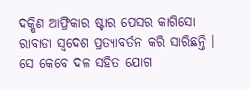ଦକ୍ଷିଣ ଆଫ୍ରିକାର ଷ୍ଟାର ପେସର କାଗିସୋ ରାବାଡା ସ୍ୱଦେଶ ପ୍ରତ୍ୟାବର୍ତନ କରି ସାରିଛନ୍ତି । ସେ କେବେ ଦଳ ସହିତ ଯୋଗ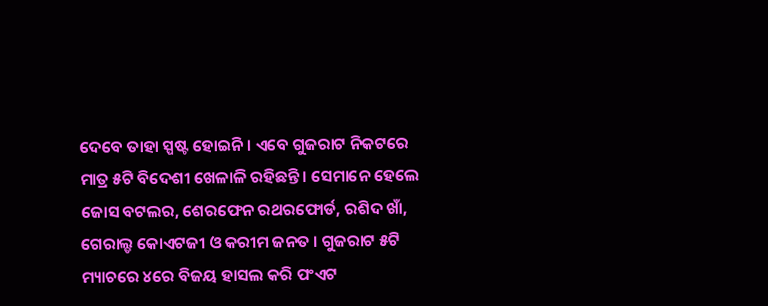ଦେବେ ତାହା ସ୍ପଷ୍ଟ ହୋଇନି । ଏବେ ଗୁଜରାଟ ନିକଟରେ ମାତ୍ର ୫ଟି ବିଦେଶୀ ଖେଳାଳି ରହିଛନ୍ତି । ସେମାନେ ହେଲେ ଜୋସ ବଟଲର, ଶେରଫେନ ରଥରଫୋର୍ଡ, ରଶିଦ ଖାଁ, ଗେରାଲ୍ଡ କୋଏଟଜୀ ଓ କରୀମ ଜନତ । ଗୁଜରାଟ ୫ଟି ମ୍ୟାଚରେ ୪ରେ ବିଜୟ ହାସଲ କରି ପଂଏଟ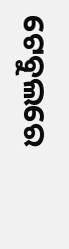ଟେବୁଲରେ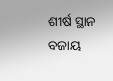ଶୀର୍ଷ ସ୍ଥାନ ବଜାୟ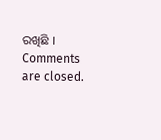ରଖିଛି ।
Comments are closed.